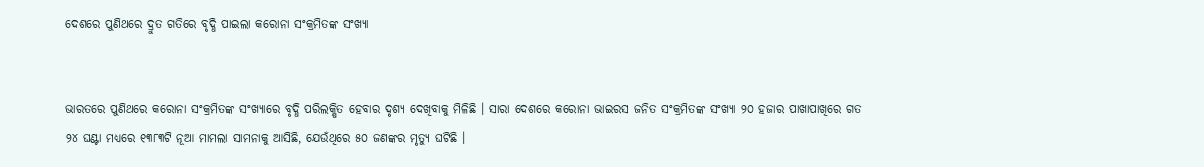ଦେଶରେ ପୁଣିଥରେ ଦ୍ରୁତ ଗତିରେ ବୃଦ୍ଧି ପାଇଲା କରୋନା ସଂକ୍ରମିତଙ୍କ ସଂଖ୍ୟା


ଭାରତରେ ପୁଣିଥରେ କରୋନା ସଂକ୍ରମିତଙ୍କ ସଂଖ୍ୟାରେ ବୃଦ୍ଧି ପରିଲକ୍ଷିତ ହେବାର ଦୃଶ୍ୟ ଦେଖିବାକୁ ମିଳିଛି । ସାରା ଦେଶରେ କରୋନା ଭାଇରସ ଜନିତ ସଂକ୍ରମିତଙ୍କ ସଂଖ୍ୟା ୨୦ ହଜାର ପାଖାପାଖିରେ ଗତ ୨୪ ଘଣ୍ଟା ମଧ୍ୟରେ ୧୩୮୩ଟି ନୂଆ ମାମଲା ସାମନାକୁ ଆସିଛି, ଯେଉଁଥିରେ ୫୦ ଜଣଙ୍କର ମୃତ୍ୟୁ ଘଟିଛି ।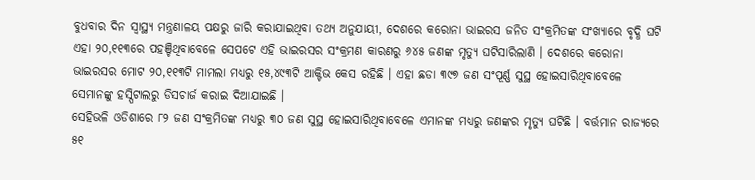ବୁଧବାର ଦିନ ସ୍ୱାସ୍ଥ୍ୟ ମନ୍ତ୍ରଣାଳୟ ପକ୍ଷରୁ ଜାରି କରାଯାଇଥିବା ତଥ୍ୟ ଅନୁଯାୟୀ, ଦେଶରେ କରୋନା ଭାଇରସ ଜନିତ ସଂକ୍ରମିତଙ୍କ ସଂଖ୍ୟାରେ ବୃଦ୍ଧି ଘଟି ଏହା ୨୦,୧୧୩ରେ ପହଞ୍ଚିଥିବାବେଳେ ସେପଟେ ଏହି ଭାଇରସର ସଂକ୍ରମଣ କାରଣରୁ ୬୪୫ ଜଣଙ୍କ ମୃତ୍ୟୁ ଘଟିସାରିଲାଣି । ଦେଶରେ କରୋନା ଭାଇରସର ମୋଟ ୨୦,୧୧୩ଟି ମାମଲା ମଧ୍ୟରୁ ୧୫,୪୯୩ଟି ଆକ୍ଟିଭ କେସ ରହିଛି । ଏହା ଛଡା ୩୯୭ ଜଣ ସଂପୂର୍ଣ୍ଣ ସୁସ୍ଥ ହୋଇସାରିଥିବାବେଳେ ସେମାନଙ୍କୁ ହସ୍ପିଟାଲରୁ ଡିସଚାର୍ଜ କରାଇ ଦିଆଯାଇଛି ।
ସେହିଭଳି ଓଡିଶାରେ ୮୨ ଜଣ ସଂକ୍ରମିତଙ୍କ ମଧ୍ୟରୁ ୩୦ ଜଣ ସୁସ୍ଥ ହୋଇସାରିଥିବାବେଳେ ଏମାନଙ୍କ ମଧ୍ୟରୁ ଜଣଙ୍କର ମୃତ୍ୟୁ ଘଟିଛି । ବର୍ତ୍ତମାନ ରାଜ୍ୟରେ ୫୧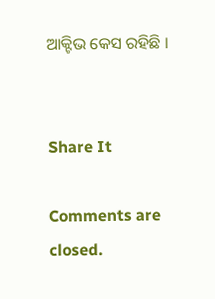ଆକ୍ଟିଭ କେସ ରହିଛି ।


Share It

Comments are closed.